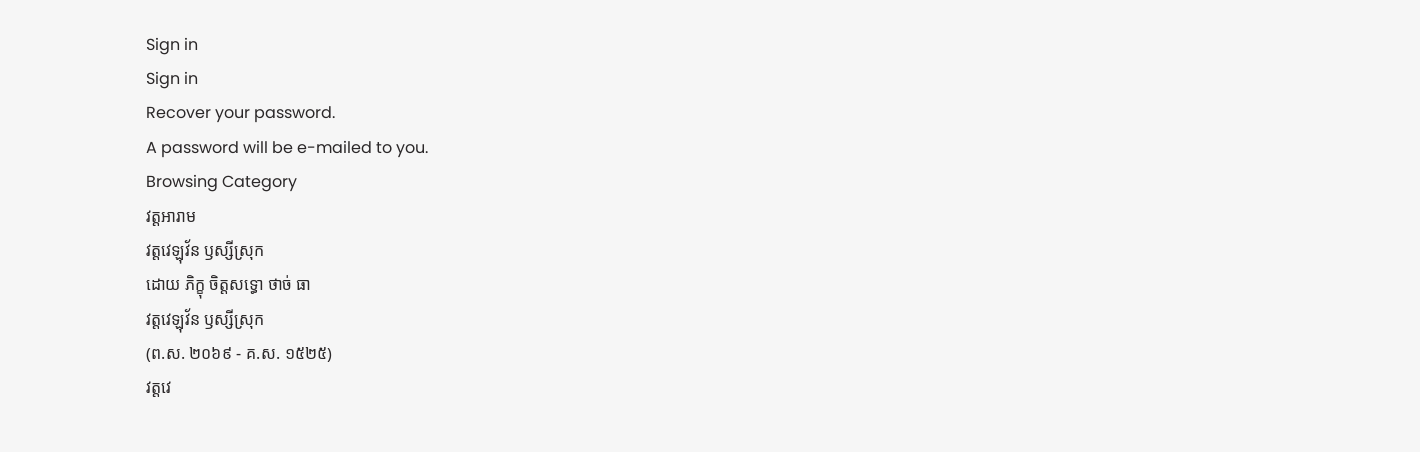Sign in
Sign in
Recover your password.
A password will be e-mailed to you.
Browsing Category
វត្តអារាម
វត្តវេឡុវ័ន ឫស្សីស្រុក
ដោយ ភិក្ខុ ចិត្តសទ្ធោ ថាច់ ធា
វត្តវេឡុវ័ន ឫស្សីស្រុក
(ព.ស. ២០៦៩ - គ.ស. ១៥២៥)
វត្តវេ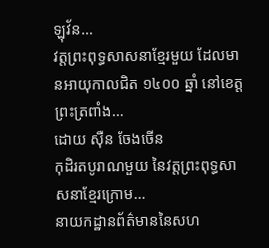ឡុវ័ន…
វត្តព្រះពុទ្ធសាសនាខ្មែរមួយ ដែលមានអាយុកាលជិត ១៤០០ ឆ្នាំ នៅខេត្តព្រះត្រពាំង…
ដោយ ស៊ឺន ចែងចើន
កុដិរតបូរាណមួយ នៃវត្តព្រះពុទ្ធសាសនាខ្មែរក្រោម…
នាយកដ្ឋានព័ត៌មាននៃសហ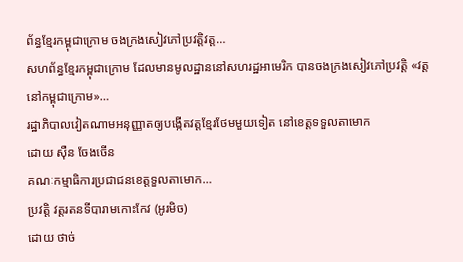ព័ន្ធខ្មែរកម្ពុជាក្រោម ចងក្រងសៀវភៅប្រវត្តិវត្ត…
សហព័ន្ធខ្មែរកម្ពុជាក្រោម ដែលមានមូលដ្ឋាននៅសហរដ្ឋអាមេរិក បានចងក្រងសៀវភៅប្រវត្តិ «វត្តនៅកម្ពុជាក្រោម»…
រដ្ឋាភិបាលវៀតណាមអនុញ្ញាតឲ្យបង្កើតវត្តខ្មែរថែមមួយទៀត នៅខេត្តទទួលតាមោក
ដោយ ស៊ឺន ចែងចើន
គណៈកម្មាធិការប្រជាជនខេត្តទួលតាមោក…
ប្រវត្តិ វត្តរតនទីបារាមកោះកែវ (អូរមិច)
ដោយ ថាច់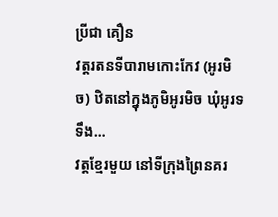ប្រីជា គឿន
វត្តរតនទីបារាមកោះកែវ (អូរមិច) ឋិតនៅក្នុងភូមិអូរមិច ឃុំអូរទទឹង…
វត្តខ្មែរមួយ នៅទីក្រុងព្រៃនគរ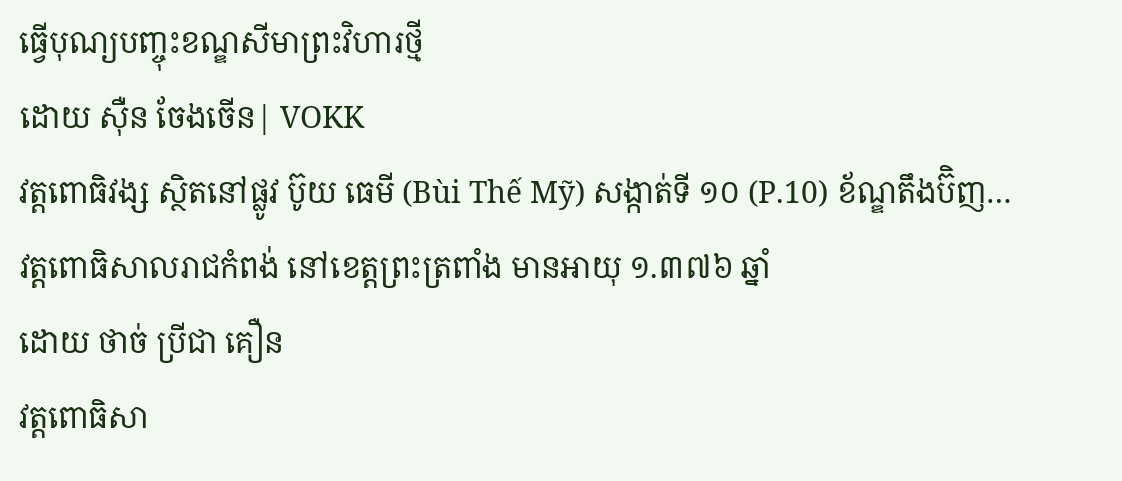ធ្វើបុណ្យបញ្ចុះខណ្ឌសីមាព្រះវិហារថ្មី
ដោយ ស៊ឺន ចែងចើន| VOKK
វត្តពោធិវង្ស ស្ថិតនៅផ្លូវ ប៊ូយ ធេមី (Bùi Thế Mỹ) សង្កាត់ទី ១០ (P.10) ខ័ណ្ឌតឹងប៊ិញ…
វត្តពោធិសាលរាជកំពង់ នៅខេត្តព្រះត្រពាំង មានអាយុ ១.៣៧៦ ឆ្នាំ
ដោយ ថាច់ ប្រីជា គឿន
វត្តពោធិសា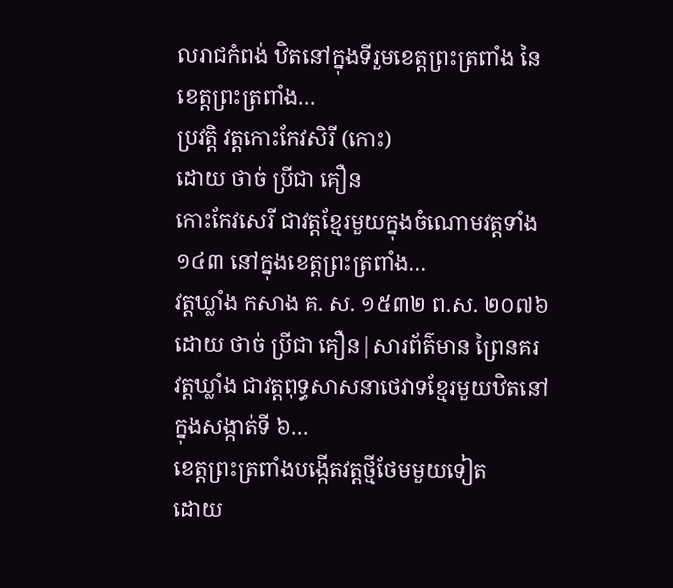លរាជកំពង់ ឋិតនៅក្នុងទីរួមខេត្តព្រះត្រពាំង នៃខេត្តព្រះត្រពាំង…
ប្រវត្តិ វត្តកោះកែវសិរី (កោះ)
ដោយ ថាច់ ប្រីជា គឿន
កោះកែវសេរី ជាវត្តខ្មែរមួយក្នុងចំណោមវត្តទាំង ១៤៣ នៅក្នុងខេត្តព្រះត្រពាំង…
វត្តឃ្លាំង កសាង គ. ស. ១៥៣២ ព.ស. ២០៧៦
ដោយ ថាច់ ប្រីជា គឿន|សារព័ត៌មាន ព្រៃនគរ
វត្តឃ្លាំង ជាវត្តពុទ្ធសាសនាថេវាទខ្មែរមួយឋិតនៅក្នុងសង្កាត់ទី ៦…
ខេត្តព្រះត្រពាំងបង្កើតវត្តថ្មីថែមមួយទៀត
ដោយ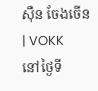ស៊ឺន ចែងចើន| VOKK
នៅថ្ងៃទី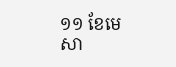១១ ខែមេសា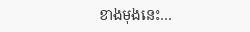ខាងមុងនេះ…